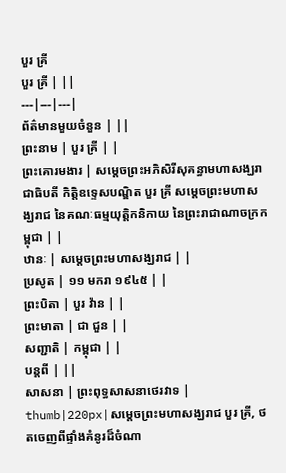បួរ គ្រី
បួរ គ្រី | ||
---|---|---|
ព័ត៌មានមួយចំនួន | ||
ព្រះនាម | បួរ គ្រី | |
ព្រះគោរមងារ | សម្តេចព្រះអភិសិរីសុគន្ធាមហាសង្ឃរាជាធិបតី កិត្តិឧទ្ទេសបណ្ឌិត បួរ គ្រី សម្តេចព្រះមហាសង្ឃរាជ នៃគណៈធម្មយុត្តិកនិកាយ នៃព្រះរាជាណាចក្រកម្ពុជា | |
ឋានៈ | សម្ដេចព្រះមហាសង្ឃរាជ | |
ប្រសូត | ១១ មករា ១៩៤៥ | |
ព្រះបិតា | បួរ វ៉ាន | |
ព្រះមាតា | ជា ជួន | |
សញ្ជាតិ | កម្ពុជា | |
បន្តពី | ||
សាសនា | ព្រះពុទ្ធសាសនាថេរវាទ |
thumb|220px|សម្តេចព្រះមហាសង្ឃរាជ បួរ គ្រី, ថតចេញពីផ្ទាំងគំនូរដ៏ចំណា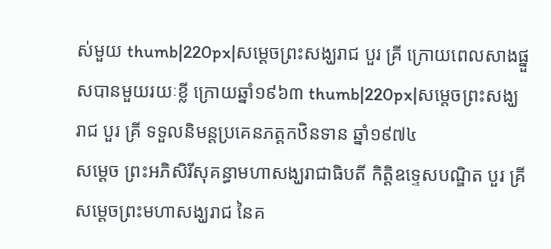ស់មួយ thumb|220px|សម្តេចព្រះសង្ឃរាជ បួរ គ្រី ក្រោយពេលសាងផ្នួសបានមួយរយៈខ្លី ក្រោយឆ្នាំ១៩៦៣ thumb|220px|សម្តេចព្រះសង្ឃរាជ បួរ គ្រី ទទួលនិមន្តប្រគេនភត្តកឋិនទាន ឆ្នាំ១៩៧៤
សម្តេច ព្រះអភិសិរីសុគន្ធាមហាសង្ឃរាជាធិបតី កិត្តិឧទ្ទេសបណ្ឌិត បួរ គ្រី សម្តេចព្រះមហាសង្ឃរាជ នៃគ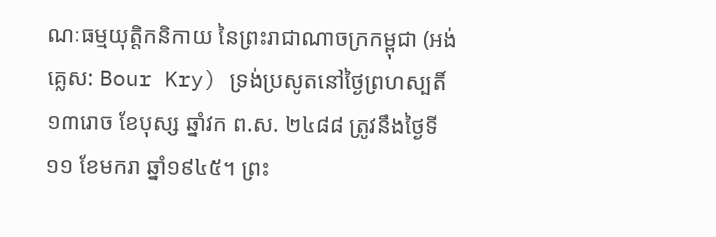ណៈធម្មយុត្តិកនិកាយ នៃព្រះរាជាណាចក្រកម្ពុជា (អង់គ្លេស: Bour Kry) ទ្រង់ប្រសូតនៅថ្ងៃព្រហស្បតិ៍ ១៣រោច ខែបុស្ស ឆ្នាំវក ព.ស. ២៤៨៨ ត្រូវនឹងថ្ងៃទី១១ ខែមករា ឆ្នាំ១៩៤៥។ ព្រះ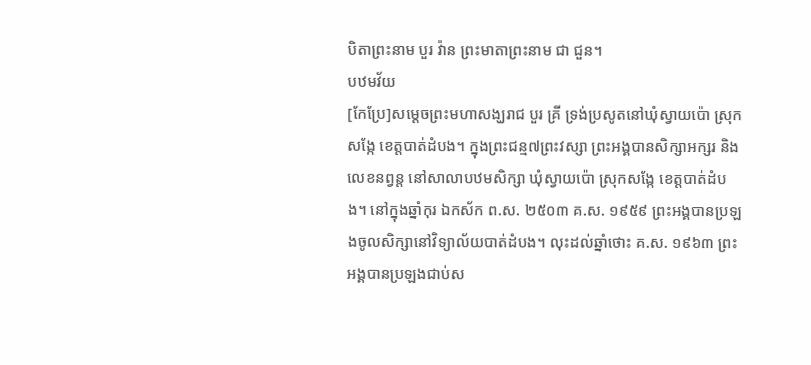បិតាព្រះនាម បួរ វ៉ាន ព្រះមាតាព្រះនាម ជា ជួន។
បឋមវ័យ
[កែប្រែ]សម្តេចព្រះមហាសង្ឃរាជ បួរ គ្រី ទ្រង់ប្រសូតនៅឃុំស្វាយប៉ោ ស្រុកសង្កែ ខេត្តបាត់ដំបង។ ក្នុងព្រះជន្ម៧ព្រះវស្សា ព្រះអង្គបានសិក្សាអក្សរ និងលេខនព្វន្ត នៅសាលាបឋមសិក្សា ឃុំស្វាយប៉ោ ស្រុកសង្កែ ខេត្តបាត់ដំបង។ នៅក្នុងឆ្នាំកុរ ឯកស័ក ព.ស. ២៥០៣ គ.ស. ១៩៥៩ ព្រះអង្គបានប្រឡងចូលសិក្សានៅវិទ្យាល័យបាត់ដំបង។ លុះដល់ឆ្នាំថោះ គ.ស. ១៩៦៣ ព្រះអង្គបានប្រឡងជាប់ស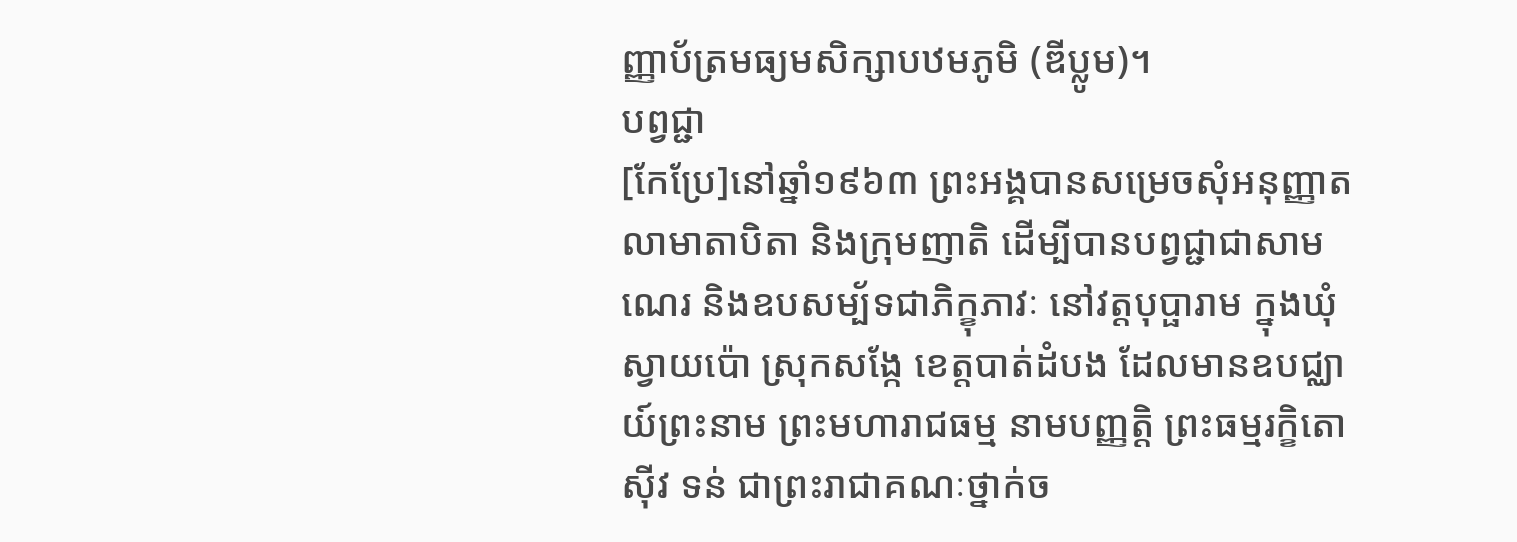ញ្ញាប័ត្រមធ្យមសិក្សាបឋមភូមិ (ឌីប្លូម)។
បព្វជ្ជា
[កែប្រែ]នៅឆ្នាំ១៩៦៣ ព្រះអង្គបានសម្រេចសុំអនុញ្ញាតលាមាតាបិតា និងក្រុមញាតិ ដើម្បីបានបព្វជ្ជាជាសាមណេរ និងឧបសម្ប័ទជាភិក្ខុភាវៈ នៅវត្តបុប្ផារាម ក្នុងឃុំស្វាយប៉ោ ស្រុកសង្កែ ខេត្តបាត់ដំបង ដែលមានឧបជ្ឈាយ៍ព្រះនាម ព្រះមហារាជធម្ម នាមបញ្ញត្តិ ព្រះធម្មរក្ខិតោ ស៊ីវ ទន់ ជាព្រះរាជាគណៈថ្នាក់ច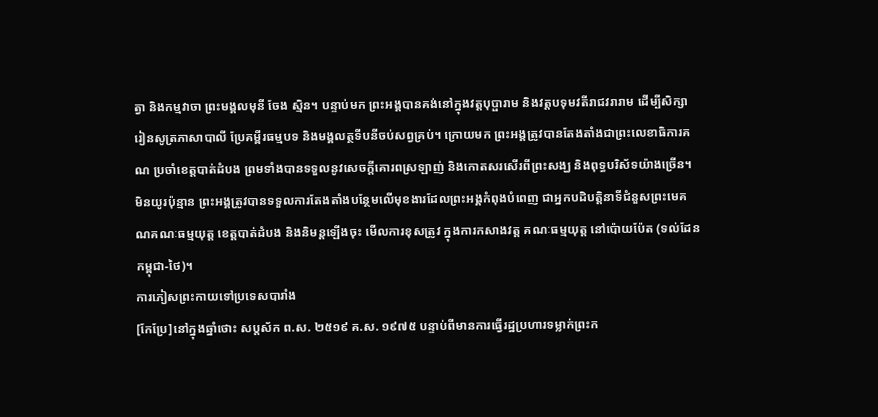ត្វា និងកម្មវាចា ព្រះមង្គលមុនី ចែង ស្មិន។ បន្ទាប់មក ព្រះអង្គបានគង់នៅក្នុងវត្តបុប្ផារាម និងវត្តបទុមវតីរាជវរារាម ដើម្បីសិក្សារៀនសូត្រភាសាបាលី ប្រែគម្ពីរធម្មបទ និងមង្គលត្ថទីបនីចប់សព្វគ្រប់។ ក្រោយមក ព្រះអង្គត្រូវបានតែងតាំងជាព្រះលេខាធិការគណ ប្រចាំខេត្តបាត់ដំបង ព្រមទាំងបានទទួលនូវសេចក្តីគោរពស្រឡាញ់ និងកោតសរសើរពីព្រះសង្ឃ និងពុទ្ធបរិស័ទយ៉ាងច្រើន។ មិនយូរប៉ុន្មាន ព្រះអង្គត្រូវបានទទួលការតែងតាំងបន្ថែមលើមុខងារដែលព្រះអង្គកំពុងបំពេញ ជាអ្នកបដិបត្តិនាទីជំនួសព្រះមេគណគណៈធម្មយុត្ត ខេត្តបាត់ដំបង និងនិមន្តឡើងចុះ មើលការខុសត្រូវ ក្នុងការកសាងវត្ត គណៈធម្មយុត្ត នៅប៉ោយប៉ែត (ទល់ដែនកម្ពុជា-ថៃ)។
ការភៀសព្រះកាយទៅប្រទេសបារាំង
[កែប្រែ]នៅក្នុងឆ្នាំថោះ សប្តស័ក ព.ស. ២៥១៩ គ.ស. ១៩៧៥ បន្ទាប់ពីមានការធ្វើរដ្ឋប្រហារទម្លាក់ព្រះក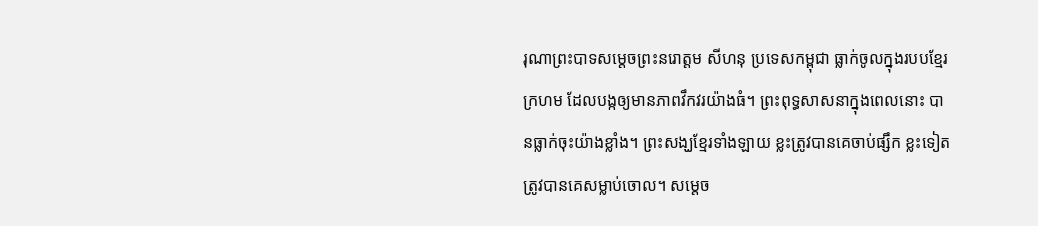រុណាព្រះបាទសម្តេចព្រះនរោត្តម សីហនុ ប្រទេសកម្ពុជា ធ្លាក់ចូលក្នុងរបបខ្មែរក្រហម ដែលបង្កឲ្យមានភាពវឹកវរយ៉ាងធំ។ ព្រះពុទ្ធសាសនាក្នុងពេលនោះ បានធ្លាក់ចុះយ៉ាងខ្លាំង។ ព្រះសង្ឃខ្មែរទាំងឡាយ ខ្លះត្រូវបានគេចាប់ផ្សឹក ខ្លះទៀតត្រូវបានគេសម្លាប់ចោល។ សម្តេច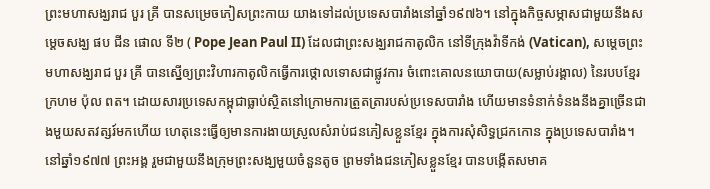ព្រះមហាសង្ឃរាជ បួរ គ្រី បានសម្រេចភៀសព្រះកាយ យាងទៅដល់ប្រទេសបារាំងនៅឆ្នាំ១៩៧៦។ នៅក្នុងកិច្ចសម្ភាសជាមួយនឹងសម្តេចសង្ឃ ផប ជីន ផោល ទី២ ( Pope Jean Paul II) ដែលជាព្រះសង្ឃរាជកាតូលិក នៅទីក្រុងវ៉ាទីកង់ (Vatican), សម្តេចព្រះមហាសង្ឃរាជ បួរ គ្រី បានស្នើឲ្យព្រះវិហារកាតូលិកធ្វើការថ្កោលទោសជាផ្លូវការ ចំពោះគោលនយោបាយ(សម្លាប់រង្គាល) នៃរបបខ្មែរក្រហម ប៉ុល ពត។ ដោយសារប្រទេសកម្ពុជាធ្លាប់ស្ថិតនៅក្រោមការត្រួតត្រារបស់ប្រទេសបារាំង ហើយមានទំនាក់ទំនងនឹងគ្នាច្រើនជាងមួយសតវត្សរ៍មកហើយ ហេតុនេះធ្វើឲ្យមានការងាយស្រួលសំរាប់ជនភៀសខ្លួនខ្មែរ ក្នុងការសុំសិទ្ធជ្រកកោន ក្នុងប្រទេសបារាំង។ នៅឆ្នាំ១៩៧៧ ព្រះអង្គ រួមជាមួយនឹងក្រុមព្រះសង្ឃមួយចំនួនតូច ព្រមទាំងជនភៀសខ្លួនខ្មែរ បានបង្កើតសមាគ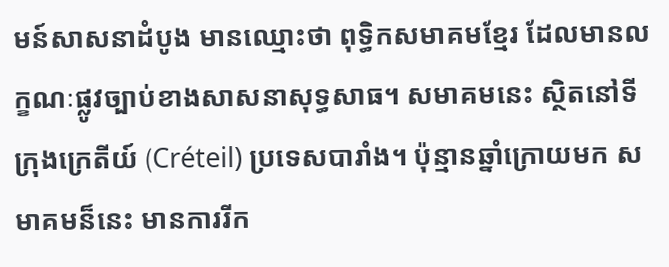មន៍សាសនាដំបូង មានឈ្មោះថា ពុទ្ធិកសមាគមខ្មែរ ដែលមានលក្ខណៈផ្លូវច្បាប់ខាងសាសនាសុទ្ធសាធ។ សមាគមនេះ ស្ថិតនៅទីក្រុងក្រេតីយ៍ (Créteil) ប្រទេសបារាំង។ ប៉ុន្មានឆ្នាំក្រោយមក សមាគមន៏នេះ មានការរីក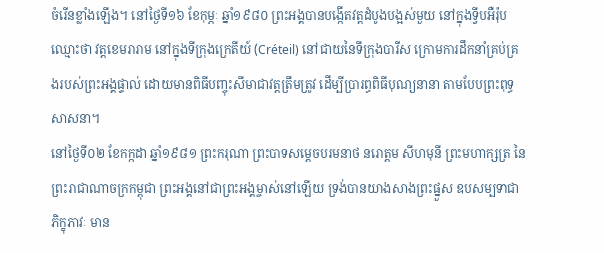ចំរើនខ្លាំងឡើង។ នៅថ្ងៃទី១៦ ខែកុម្ភៈ ឆ្នាំ១៩៨០ ព្រះអង្គបានបង្កើតវត្តដំបូងបង្អស់មួយ នៅក្នុងទ្វីបអឺរ៉ុប ឈ្មោះថា វត្តខេមរារាម នៅក្នុងទីក្រុងក្រេតីយ៍ (Créteil) នៅជាយនៃទីក្រុងបារីស ក្រោមការដឹកនាំគ្រប់គ្រងរបស់ព្រះអង្គផ្ទាល់ ដោយមានពិធីបញ្ចុះសីមាជាវត្តត្រឹមត្រូវ ដើម្បីប្រារព្ធពិធីបុណ្យនានា តាមបែបព្រះពុទ្ធសាសនា។
នៅថ្ងៃទី០២ ខែកក្កដា ឆ្នាំ១៩៨១ ព្រះករុណា ព្រះបាទសម្តេចបរមនាថ នរោត្តម សីហមុនី ព្រះមហាក្សត្រ នៃព្រះរាជាណាចក្រកម្ពុជា ព្រះអង្គនៅជាព្រះអង្គម្ចាស់នៅឡើយ ទ្រង់បានយាងសាងព្រះផ្នួស ឧបសម្បទាជាភិក្ខុភាវៈ មាន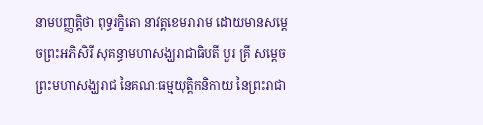នាមបញ្ញត្តិថា ពុទ្ធរក្ខិតោ នាវត្តខេមរារាម ដោយមានសម្តេចព្រះអភិសិរី សុគន្ធាមហាសង្ឃរាជាធិបតី បួរ គ្រី សម្តេចព្រះមហាសង្ឃរាជ នៃគណៈធម្មយុត្តិកនិកាយ នៃព្រះរាជា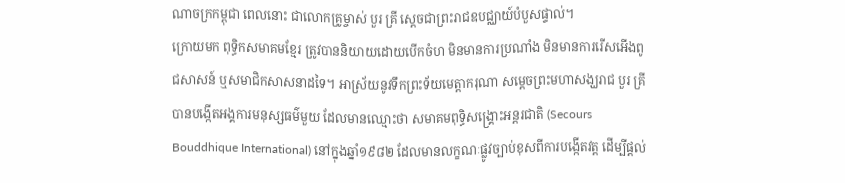ណាចក្រកម្ពុជា ពេលនោះ ជាលោកគ្រូម្ចាស់ បួរ គ្រី ស្តេចជាព្រះរាជឧបជ្ឈាយ៍បំបួសផ្ទាល់។
ក្រោយមក ពុទ្ធិកសមាគមខ្មែរ ត្រូវបាននិយាយដោយបើកចំហ មិនមានការប្រណាំង មិនមានការរើសអើងពូជសាសន៍ ឬសមាជិកសាសនាដទៃ។ អាស្រ័យនូវទឹកព្រះទ័យមេត្តាករុណា សម្តេចព្រះមហាសង្ឃរាជ បួរ គ្រី បានបង្កើតអង្គការមនុស្សធម៌មួយ ដែលមានឈ្មោះថា សមាគមពុទ្ធិសង្គ្រោះអន្តរជាតិ (Secours Bouddhique International) នៅក្នុងឆ្នាំ១៩៨២ ដែលមានលក្ខណៈផ្លូវច្បាប់ខុសពីការបង្កើតវត្ត ដើម្បីផ្តល់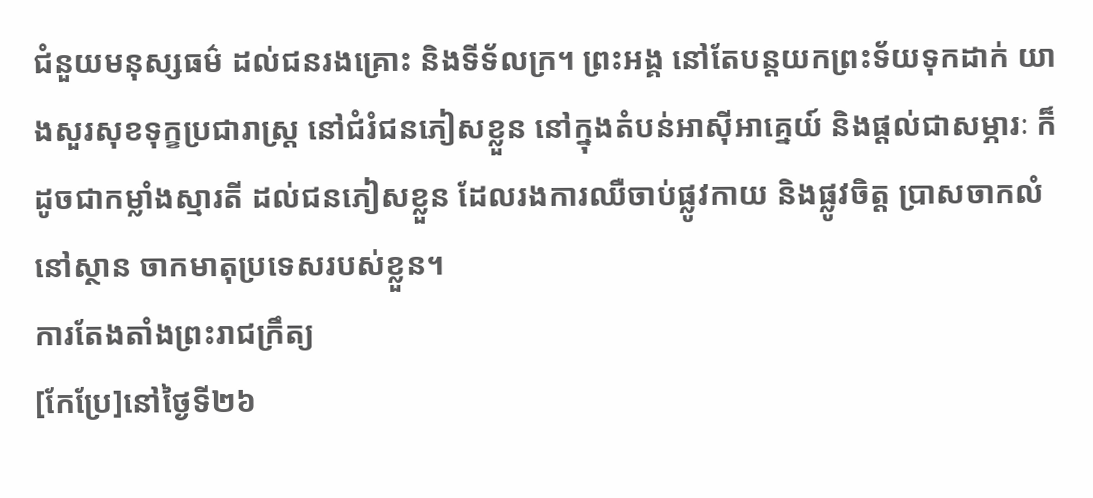ជំនួយមនុស្សធម៌ ដល់ជនរងគ្រោះ និងទីទ័លក្រ។ ព្រះអង្គ នៅតែបន្តយកព្រះទ័យទុកដាក់ យាងសួរសុខទុក្ខប្រជារាស្ត្រ នៅជំរំជនភៀសខ្លួន នៅក្នុងតំបន់អាស៊ីអាគ្នេយ៍ និងផ្តល់ជាសម្ភារៈ ក៏ដូចជាកម្លាំងស្មារតី ដល់ជនភៀសខ្លួន ដែលរងការឈឺចាប់ផ្លូវកាយ និងផ្លូវចិត្ត ប្រាសចាកលំនៅស្ថាន ចាកមាតុប្រទេសរបស់ខ្លួន។
ការតែងតាំងព្រះរាជក្រឹត្យ
[កែប្រែ]នៅថ្ងៃទី២៦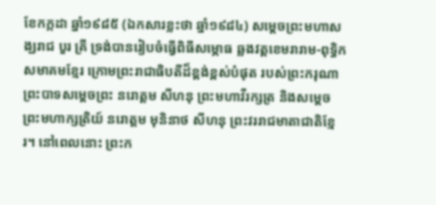ខែកក្កដា ឆ្នាំ១៩៨៥ (ឯកសារខ្លះថា ឆ្នាំ១៩៨៤) សម្តេចព្រះមហាសង្ឃរាជ បួរ គ្រី ទ្រង់បានរៀបចំធ្វើពិធីសម្ភោធ ឆ្លងវត្តខេមរារាម-ពុទ្ធិកសមាគមខ្មែរ ក្រោមព្រះរាជាធិបតីដ៏ខ្ពង់ខ្ពស់បំផុត របស់ព្រះករុណា ព្រះបាទសម្តេចព្រះ នរោត្តម សីហនុ ព្រះមហាវីរក្សត្រ និងសម្តេចព្រះមហាក្សត្រិយ៍ នរោត្តម មុនិនាថ សីហនុ ព្រះវររាជមាតាជាតិខ្មែរ។ នៅពេលនោះ ព្រះក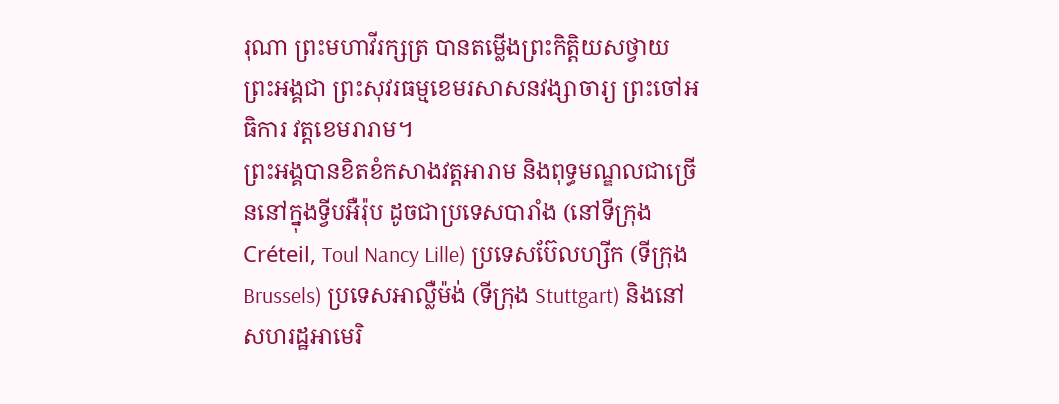រុណា ព្រះមហាវីរក្សត្រ បានតម្លើងព្រះកិត្តិយសថ្វាយព្រះអង្គជា ព្រះសុវរធម្មខេមរសាសនវង្សាចារ្យ ព្រះចៅអធិការ វត្តខេមរារាម។
ព្រះអង្គបានខិតខំកសាងវត្តអារាម និងពុទ្ធមណ្ឌលជាច្រើននៅក្នុងទ្វីបអឺរ៉ុប ដូចជាប្រទេសបារាំង (នៅទីក្រុង Créteil, Toul Nancy Lille) ប្រទេសប៊ែលហ្សីក (ទីក្រុងBrussels) ប្រទេសអាល្លឺម៉ង់ (ទីក្រុង Stuttgart) និងនៅសហរដ្ឋអាមេរិ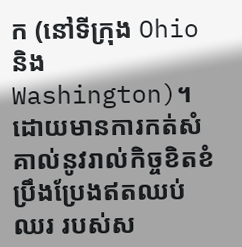ក (នៅទីក្រុង Ohio និង Washington)។
ដោយមានការកត់សំគាល់នូវរាល់កិច្ចខិតខំប្រឹងប្រែងឥតឈប់ឈរ របស់ស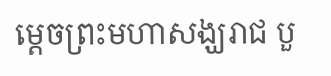ម្តេចព្រះមហាសង្ឃរាជ បួ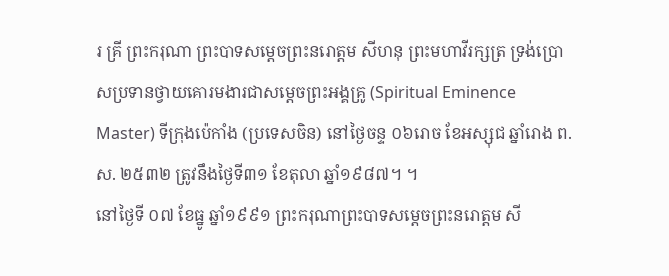រ គ្រី ព្រះករុណា ព្រះបាទសម្តេចព្រះនរោត្តម សីហនុ ព្រះមហាវីរក្សត្រ ទ្រង់ប្រោសប្រទានថ្វាយគោរមងារជាសម្តេចព្រះអង្គគ្រូ (Spiritual Eminence Master) ទីក្រុងប៉េកាំង (ប្រទេសចិន) នៅថ្ងៃចន្ទ ០៦រោច ខែអស្សុជ ឆ្នាំរោង ព.ស. ២៥៣២ ត្រូវនឹងថ្ងៃទី៣១ ខែតុលា ឆ្នាំ១៩៨៧។ ។
នៅថ្ងៃទី ០៧ ខែធ្នូ ឆ្នាំ១៩៩១ ព្រះករុណាព្រះបាទសម្តេចព្រះនរោត្តម សី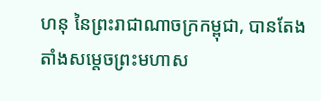ហនុ នៃព្រះរាជាណាចក្រកម្ពុជា, បានតែងតាំងសម្តេចព្រះមហាស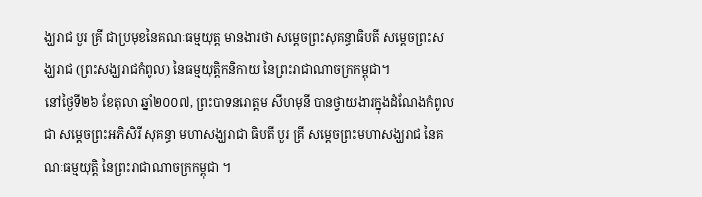ង្ឃរាជ បួរ គ្រី ជាប្រមុខនៃគណៈធម្មយុត្ត មានងារថា សម្តេចព្រះសុគន្ធាធិបតី សម្តេចព្រះសង្ឃរាជ (ព្រះសង្ឃរាជកំពូល) នៃធម្មយុត្តិកនិកាយ នៃព្រះរាជាណាចក្រកម្ពុជា។
នៅថ្ងៃទី២៦ ខែតុលា ឆ្នាំ២០០៧, ព្រះបាទនរោត្តម សីហមុនី បានថ្វាយងារក្នុងដំណែងកំពូលជា សម្តេចព្រះអភិសិរី សុគន្ធា មហាសង្ឃរាជា ធិបតី បួរ គ្រី សម្តេចព្រះមហាសង្ឃរាជ នៃគណៈធម្មយុត្តិ នៃព្រះរាជាណាចក្រកម្ពុជា ។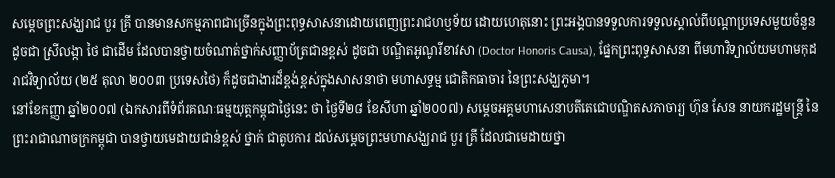សម្តេចព្រះសង្ឃរាជ បួរ គ្រី បានមានសកម្មភាពជាច្រើនក្នុងព្រះពុទ្ធសាសនាដោយពេញព្រះរាជហឫទ័យ ដោយហេតុនោះ ព្រះអង្គបានទទួលការទទួលស្គាល់ពីបណ្តាប្រទេសមួយចំនួន ដូចជា ស្រីលង្កា ថៃ ជាដើម ដែលបានថ្វាយចំណាត់ថ្នាក់សញ្ញាប័ត្រជានខ្ពស់ ដូចជា បណ្ឌិតអូណូរីខាវសា (Doctor Honoris Causa), ផ្នែកព្រះពុទ្ធសាសនា ពីមហាវិទ្យាល័យមហាមកុដរាជវិទ្យាល័យ (២៥ តុលា ២០០៣ ប្រទេសថៃ) ក៏ដូចជាងារដ៏ខ្ពង់ខ្ពស់ក្នុងសាសនាថា មហាសទ្ធម្ម ជោតិកធាចារ នៃព្រះសង្ឃភូមា។
នៅខែកញ្ញា ឆ្នាំ២០០៧ (ឯកសារពីទំព័រគណៈធម្មយុត្តកម្ពុជាថ្ងៃនេះ ថា ថ្ងៃទី២៨ ខែសីហា ឆ្នាំ២០០៧) សម្តេចអគ្គមហាសេនាបតីតេជោបណ្ឌិតសភាចារ្យ ហ៊ុន សែន នាយករដ្ឋមន្ត្រី នៃព្រះរាជាណាចក្រកម្ពុជា បានថ្វាយមេដាយជាន់ខ្ពស់ ថ្នាក់ ជាតូបការ ដល់សម្តេចព្រះមហាសង្ឃរាជ បួរ គ្រី ដែលជាមេដាយថ្នា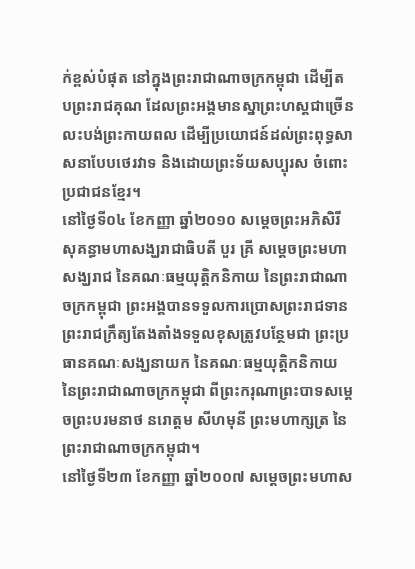ក់ខ្ពស់បំផុត នៅក្នុងព្រះរាជាណាចក្រកម្ពុជា ដើម្បីតបព្រះរាជគុណ ដែលព្រះអង្គមានស្នាព្រះហស្តជាច្រើន លះបង់ព្រះកាយពល ដើម្បីប្រយោជន៍ដល់ព្រះពុទ្ធសាសនាបែបថេរវាទ និងដោយព្រះទ័យសប្បុរស ចំពោះប្រជាជនខ្មែរ។
នៅថ្ងៃទី០៤ ខែកញ្ញា ឆ្នាំ២០១០ សម្តេចព្រះអភិសិរីសុគន្ធាមហាសង្ឃរាជាធិបតី បួរ គ្រី សម្តេចព្រះមហាសង្ឃរាជ នៃគណៈធម្មយុត្តិកនិកាយ នៃព្រះរាជាណាចក្រកម្ពុជា ព្រះអង្គបានទទួលការប្រោសព្រះរាជទានព្រះរាជក្រឹត្យតែងតាំងទទួលខុសត្រូវបន្ថែមជា ព្រះប្រធានគណៈសង្ឃនាយក នៃគណៈធម្មយុត្តិកនិកាយ នៃព្រះរាជាណាចក្រកម្ពុជា ពីព្រះករុណាព្រះបាទសម្តេចព្រះបរមនាថ នរោត្តម សីហមុនី ព្រះមហាក្សត្រ នៃព្រះរាជាណាចក្រកម្ពុជា។
នៅថ្ងៃទី២៣ ខែកញ្ញា ឆ្នាំ២០០៧ សម្តេចព្រះមហាស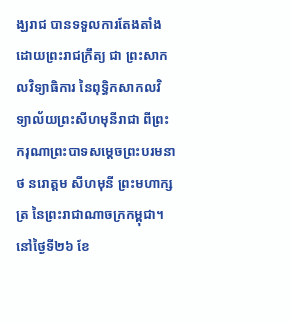ង្ឃរាជ បានទទួលការតែងតាំងដោយព្រះរាជក្រឹត្យ ជា ព្រះសាកលវិទ្យាធិការ នៃពុទ្ធិកសាកលវិទ្យាល័យព្រះសីហមុនីរាជា ពីព្រះករុណាព្រះបាទសម្តេចព្រះបរមនាថ នរោត្តម សីហមុនី ព្រះមហាក្សត្រ នៃព្រះរាជាណាចក្រកម្ពុជា។
នៅថ្ងៃទី២៦ ខែ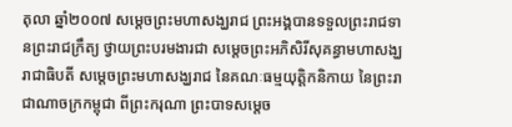តុលា ឆ្នាំ២០០៧ សម្តេចព្រះមហាសង្ឃរាជ ព្រះអង្គបានទទួលព្រះរាជទានព្រះរាជក្រឹត្យ ថ្វាយព្រះបរមងារជា សម្តេចព្រះអភិសិរីសុគន្ធាមហាសង្ឃរាជាធិបតី សម្តេចព្រះមហាសង្ឃរាជ នៃគណៈធម្មយុត្តិកនិកាយ នៃព្រះរាជាណាចក្រកម្ពុជា ពីព្រះករុណា ព្រះបាទសម្តេច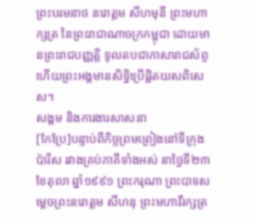ព្រះបរមនាថ នរោត្តម សីហមុនី ព្រះមហាក្សត្រ នៃព្រះរាជាណាចក្រកម្ពុជា ដោយមានព្រះរាជបញ្ញត្តិ ទូលតបជាភាសារាជស័ព្ទ ហើយព្រះអង្គមានសិទ្ធិប្រើផ្លិតយសពិសេស។
សង្គម និងការងារសាសនា
[កែប្រែ]បន្ទាប់ពីកិច្ចព្រមព្រៀងនៅទីក្រុងប៉ារីស រវាងគ្រប់ភាគីទាំងអស់ នាថ្ងៃទី២៣ ខែតុលា ឆ្នាំ១៩៩១ ព្រះករុណា ព្រះបាទសម្តេចព្រះនរោត្តម សីហនុ ព្រះមហាវីរក្សត្រ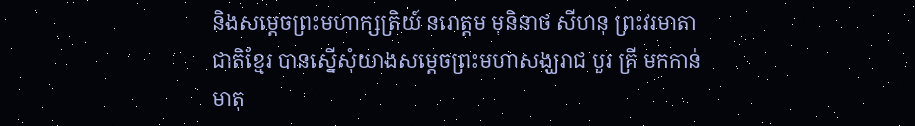និងសម្តេចព្រះមហាក្សត្រិយ៍ នរោត្តម មុនិនាថ សីហនុ ព្រះវរមាតាជាតិខ្មែរ បានស្នើសុំយាងសម្តេចព្រះមហាសង្ឃរាជ បួរ គ្រី មកកាន់មាតុ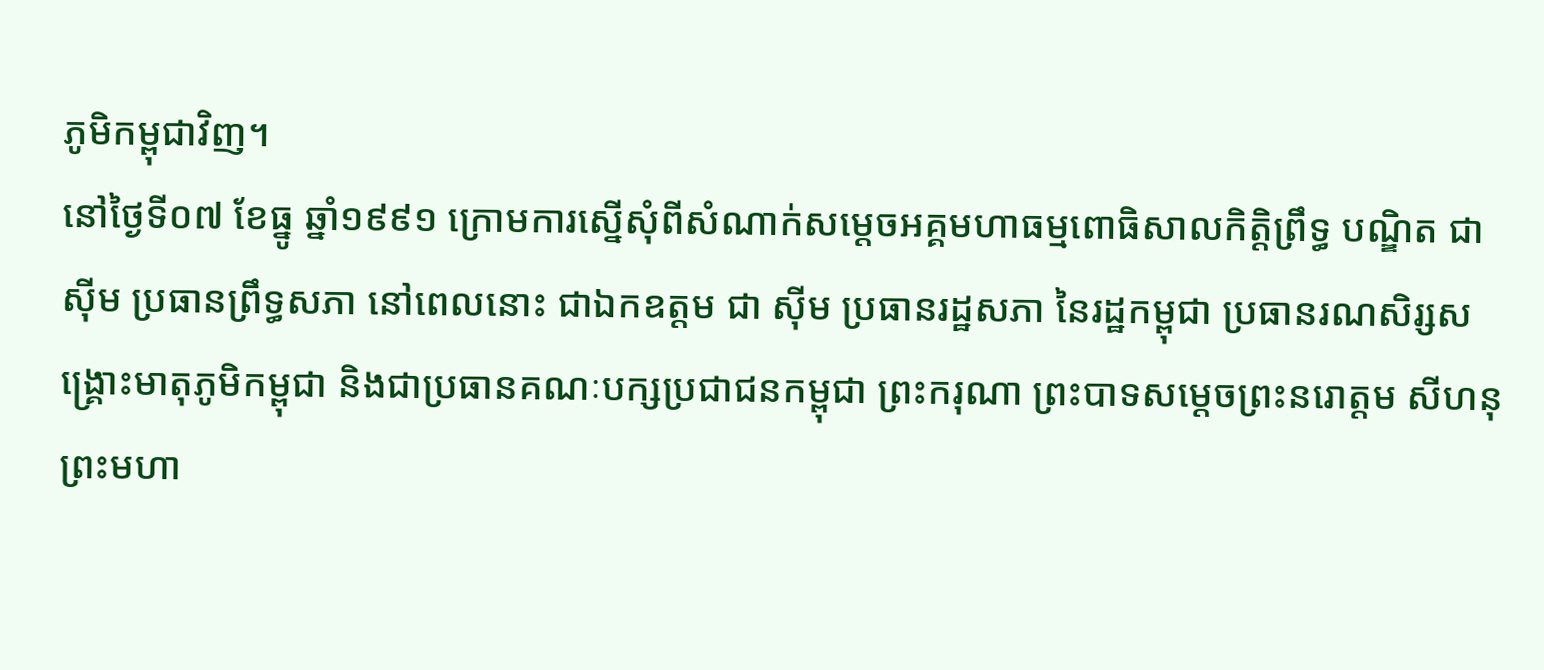ភូមិកម្ពុជាវិញ។
នៅថ្ងៃទី០៧ ខែធ្នូ ឆ្នាំ១៩៩១ ក្រោមការស្នើសុំពីសំណាក់សម្តេចអគ្គមហាធម្មពោធិសាលកិត្តិព្រឹទ្ធ បណ្ឌិត ជា ស៊ីម ប្រធានព្រឹទ្ធសភា នៅពេលនោះ ជាឯកឧត្តម ជា ស៊ីម ប្រធានរដ្ឋសភា នៃរដ្ឋកម្ពុជា ប្រធានរណសិរ្សសង្គ្រោះមាតុភូមិកម្ពុជា និងជាប្រធានគណៈបក្សប្រជាជនកម្ពុជា ព្រះករុណា ព្រះបាទសម្តេចព្រះនរោត្តម សីហនុ ព្រះមហា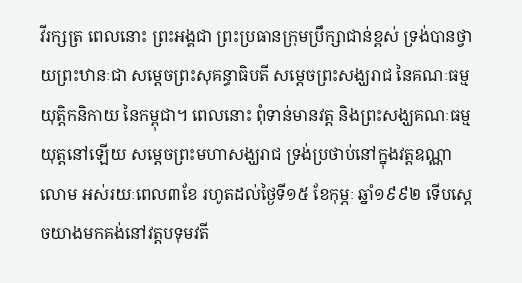វីរក្សត្រ ពេលនោះ ព្រះអង្គជា ព្រះប្រធានក្រុមប្រឹក្សាជាន់ខ្ពស់ ទ្រង់បានថ្វាយព្រះឋានៈជា សម្តេចព្រះសុគន្ធាធិបតី សម្តេចព្រះសង្ឃរាជ នៃគណៈធម្មយុត្តិកនិកាយ នៃកម្ពុជា។ ពេលនោះ ពុំទាន់មានវត្ត និងព្រះសង្ឃគណៈធម្មយុត្តនៅឡើយ សម្តេចព្រះមហាសង្ឃរាជ ទ្រង់ប្រថាប់នៅក្នុងវត្តឧណ្ណាលោម អស់រយៈពេល៣ខែ រហូតដល់ថ្ងៃទី១៥ ខែកុម្ភៈ ឆ្នាំ១៩៩២ ទើបស្តេចយាងមកគង់នៅវត្តបទុមវតី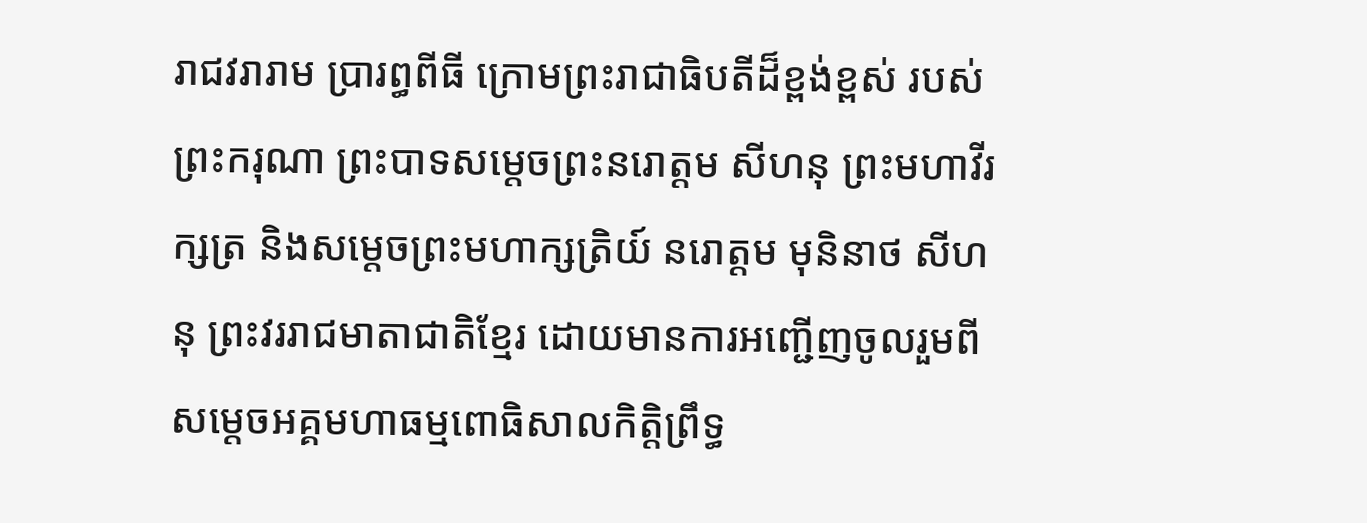រាជវរារាម ប្រារព្ធពីធី ក្រោមព្រះរាជាធិបតីដ៏ខ្ពង់ខ្ពស់ របស់ព្រះករុណា ព្រះបាទសម្តេចព្រះនរោត្តម សីហនុ ព្រះមហាវីរក្សត្រ និងសម្តេចព្រះមហាក្សត្រិយ៍ នរោត្តម មុនិនាថ សីហនុ ព្រះវររាជមាតាជាតិខ្មែរ ដោយមានការអញ្ជើញចូលរួមពីសម្តេចអគ្គមហាធម្មពោធិសាលកិត្តិព្រឹទ្ធ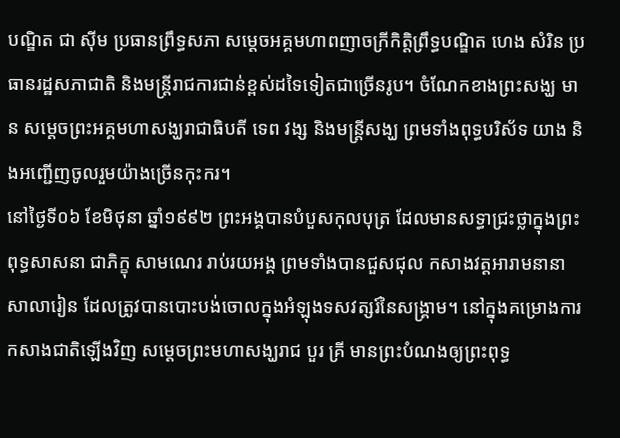បណ្ឌិត ជា ស៊ីម ប្រធានព្រឹទ្ធសភា សម្តេចអគ្គមហាពញាចក្រីកិត្តិព្រឹទ្ធបណ្ឌិត ហេង សំរិន ប្រធានរដ្ឋសភាជាតិ និងមន្ត្រីរាជការជាន់ខ្ពស់ដទៃទៀតជាច្រើនរូប។ ចំណែកខាងព្រះសង្ឃ មាន សម្តេចព្រះអគ្គមហាសង្ឃរាជាធិបតី ទេព វង្ស និងមន្ត្រីសង្ឃ ព្រមទាំងពុទ្ធបរិស័ទ យាង និងអញ្ជើញចូលរួមយ៉ាងច្រើនកុះករ។
នៅថ្ងៃទី០៦ ខែមិថុនា ឆ្នាំ១៩៩២ ព្រះអង្គបានបំបួសកុលបុត្រ ដែលមានសទ្ធាជ្រះថ្លាក្នុងព្រះពុទ្ធសាសនា ជាភិក្ខុ សាមណេរ រាប់រយអង្គ ព្រមទាំងបានជួសជុល កសាងវត្តអារាមនានា សាលារៀន ដែលត្រូវបានបោះបង់ចោលក្នុងអំឡុងទសវត្សរ៍នៃសង្គ្រាម។ នៅក្នុងគម្រោងការកសាងជាតិឡើងវិញ សម្តេចព្រះមហាសង្ឃរាជ បួរ គ្រី មានព្រះបំណងឲ្យព្រះពុទ្ធ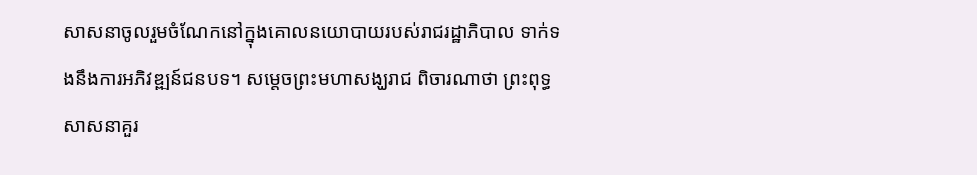សាសនាចូលរួមចំណែកនៅក្នុងគោលនយោបាយរបស់រាជរដ្ឋាភិបាល ទាក់ទងនឹងការអភិវឌ្ឍន៍ជនបទ។ សម្តេចព្រះមហាសង្ឃរាជ ពិចារណាថា ព្រះពុទ្ធសាសនាគួរ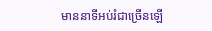មាននាទីអប់រំជាច្រើនឡើ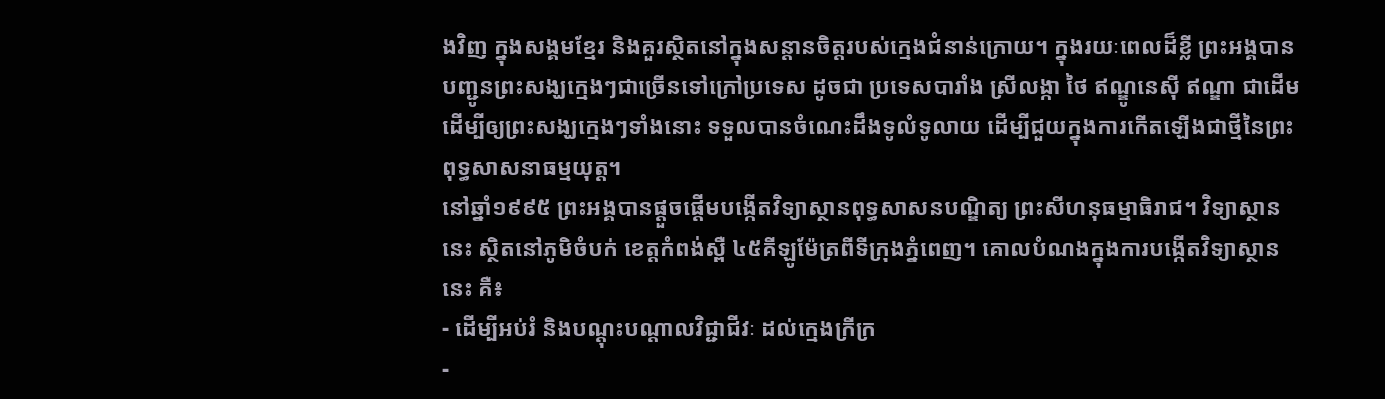ងវិញ ក្នុងសង្គមខ្មែរ និងគួរស្ថិតនៅក្នុងសន្តានចិត្តរបស់ក្មេងជំនាន់ក្រោយ។ ក្នុងរយៈពេលដ៏ខ្លី ព្រះអង្គបានបញ្ជូនព្រះសង្ឃក្មេងៗជាច្រើនទៅក្រៅប្រទេស ដូចជា ប្រទេសបារាំង ស្រីលង្កា ថៃ ឥណ្ឌូនេស៊ី ឥណ្ឌា ជាដើម ដើម្បីឲ្យព្រះសង្ឃក្មេងៗទាំងនោះ ទទួលបានចំណេះដឹងទូលំទូលាយ ដើម្បីជួយក្នុងការកើតឡើងជាថ្មីនៃព្រះពុទ្ធសាសនាធម្មយុត្ត។
នៅឆ្នាំ១៩៩៥ ព្រះអង្គបានផ្តួចផ្តើមបង្កើតវិទ្យាស្ថានពុទ្ធសាសនបណ្ឌិត្យ ព្រះសីហនុធម្មាធិរាជ។ វិទ្យាស្ថាននេះ ស្ថិតនៅភូមិចំបក់ ខេត្តកំពង់ស្ពឺ ៤៥គីឡូម៉ែត្រពីទីក្រុងភ្នំពេញ។ គោលបំណងក្នុងការបង្កើតវិទ្យាស្ថាននេះ គឺ៖
- ដើម្បីអប់រំ និងបណ្តុះបណ្តាលវិជ្ជាជីវៈ ដល់ក្មេងក្រីក្រ
-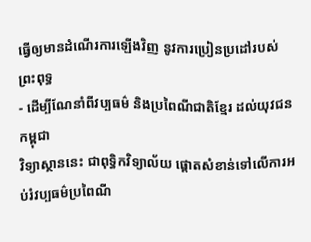ធ្វើឲ្យមានដំណើរការឡើងវិញ នូវការប្រៀនប្រដៅរបស់ព្រះពុទ្ធ
- ដើម្បីណែនាំពីវប្បធម៌ និងប្រពៃណីជាតិខ្មែរ ដល់យុវជនកម្ពុជា
វិទ្យាស្ថាននេះ ជាពុទ្ធិកវិទ្យាល័យ ផ្តោតសំខាន់ទៅលើការអប់រំវប្បធម៌ប្រពៃណី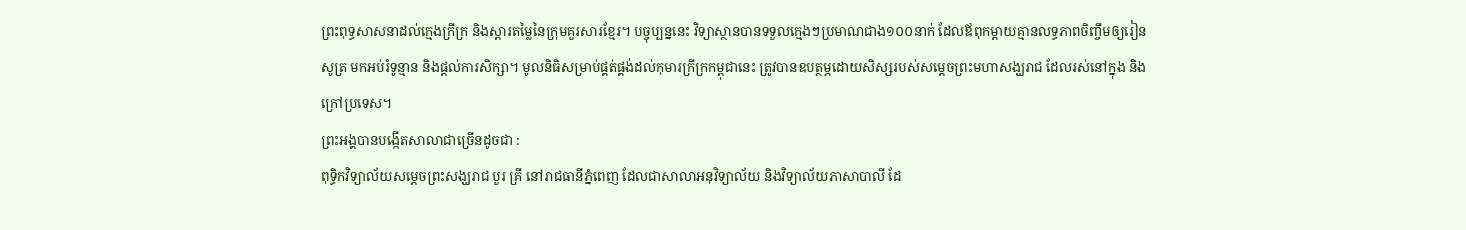ព្រះពុទ្ធសាសនាដល់ក្មេងក្រីក្រ និងស្តារតម្លៃនៃក្រុមគួរសារខ្មែរ។ បច្ចុប្បន្ននេះ វិទ្យាស្ថានបានទទួលក្មេងៗប្រមាណជាង១០០នាក់ ដែលឪពុកម្តាយគ្មានលទ្ធភាពចិញ្ចឹមឲ្យរៀនសូត្រ មកអប់រំទូន្មាន និងផ្តល់ការសិក្សា។ មូលនិធិសម្រាប់ផ្គត់ផ្គង់ដល់កុមារក្រីក្រកម្ពុជានេះ ត្រូវបានឧបត្ថម្ភដោយសិស្សរបស់សម្តេចព្រះមហាសង្ឃរាជ ដែលរស់នៅក្នុង និងក្រៅប្រទេស។
ព្រះអង្គបានបង្កើតសាលាជាច្រើនដូចជា :
ពុទ្ធិកវិទ្យាល័យសម្តេចព្រះសង្ឃរាជ បួរ គ្រី នៅរាជធានីភ្នំពេញ ដែលជាសាលាអនុវិទ្យាល័យ និងវិទ្យាល័យភាសាបាលី ដែ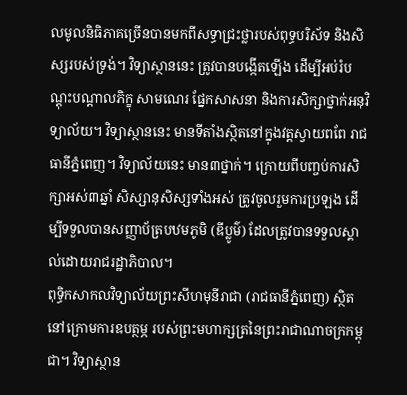លមូលនិធិភាគច្រើនបានមកពីសទ្ធាជ្រះថ្លារបស់ពុទ្ធបរិស័ទ និងសិស្សរបស់ទ្រង់។ វិទ្យាស្ថាននេះ ត្រូវបានបង្កើតឡើង ដើម្បីអប់រំបណ្តុះបណ្តាលភិក្ខុ សាមណេរ ផ្នែកសាសនា និងការសិក្សាថ្នាក់អនុវិទ្យាល័យ។ វិទ្យាស្ថាននេះ មានទីតាំងស្ថិតនៅក្នុងវត្តស្វាយពពែ រាជធានីភ្នំពេញ។ វិទ្យាល័យនេះ មាន៣ថ្នាក់។ ក្រោយពីបញ្ចប់ការសិក្សាអស់៣ឆ្នាំ សិស្សានុសិស្សទាំងអស់ ត្រូវចូលរួមការប្រឡង ដើម្បីទទួលបានសញ្ញាប័ត្របឋមភូមិ (ឌីប្លូម៌) ដែលត្រូវបានទទួលស្គាល់ដោយរាជរដ្ឋាភិបាល។
ពុទ្ធិកសាកលវិទ្យាល័យព្រះសីហមុនីរាជា (រាជធានីភ្នំពេញ) ស្ថិតនៅក្រោមការឧបត្ថម្ភ របស់ព្រះមហាក្សត្រនៃព្រះរាជាណាចក្រកម្ពុជា។ វិទ្យាស្ថាន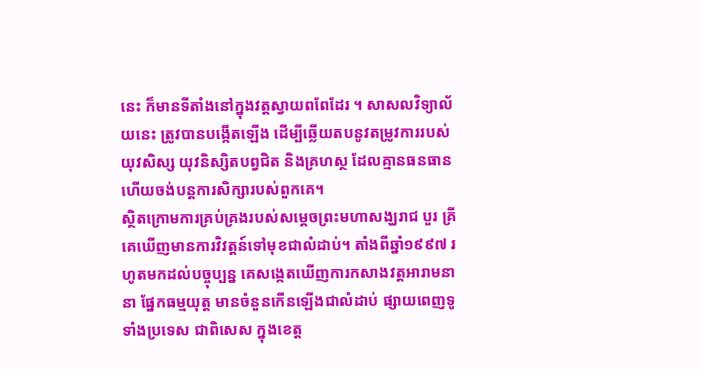នេះ ក៏មានទីតាំងនៅក្នុងវត្តស្វាយពពែដែរ ។ សាសលវិទ្យាល័យនេះ ត្រូវបានបង្កើតឡើង ដើម្បីឆ្លើយតបនូវតម្រូវការរបស់យុវសិស្ស យុវនិស្សិតបព្វជិត និងគ្រហស្ថ ដែលគ្មានធនធាន ហើយចង់បន្តការសិក្សារបស់ពួកគេ។
ស្ថិតក្រោមការគ្រប់គ្រងរបស់សម្តេចព្រះមហាសង្ឃរាជ បួរ គ្រី គេឃើញមានការវិវត្តន៍ទៅមុខជាលំដាប់។ តាំងពីឆ្នាំ១៩៩៧ រហូតមកដល់បច្ចុប្បន្ន គេសង្កេតឃើញការកសាងវត្តអារាមនានា ផ្នែកធម្មយុត្ត មានចំនួនកើនឡើងជាលំដាប់ ផ្សាយពេញទូទាំងប្រទេស ជាពិសេស ក្នុងខេត្ត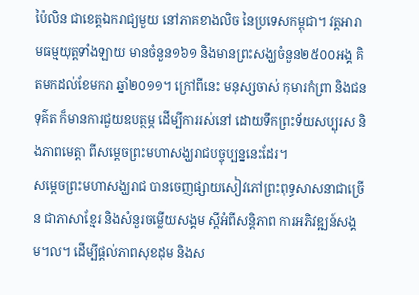ប៉ៃលិន ជាខេត្តឯករាជ្យមួយ នៅភាគខាងលិច នៃប្រទេសកម្ពុជា។ វត្តអារាមធម្មយុត្តទាំងឡាយ មានចំនួន១៦១ និងមានព្រះសង្ឃចំនួន២៥០០អង្គ គិតមកដល់ខែមករា ឆ្នាំ២០១១។ ក្រៅពីនេះ មនុស្សចាស់ កុមារកំព្រា និងជនទុគ៌ត ក៏មានការជួយឧបត្ថម្ភ ដើម្បីការរស់នៅ ដោយទឹកព្រះទ័យសប្បុរស និងភាពមេត្តា ពីសម្តេចព្រះមហាសង្ឃរាជបច្ចុប្បន្ននេះដែរ។
សម្តេចព្រះមហាសង្ឃរាជ បានចេញផ្សាយសៀវភៅព្រះពុទ្ធសាសនាជាច្រើន ជាភាសាខ្មែរ និងសំនួរចម្លើយសង្គម ស្តីអំពីសន្តិភាព ការអភិវឌ្ឍន៍សង្គម។ល។ ដើម្បីផ្តល់ភាពសុខដុម និងស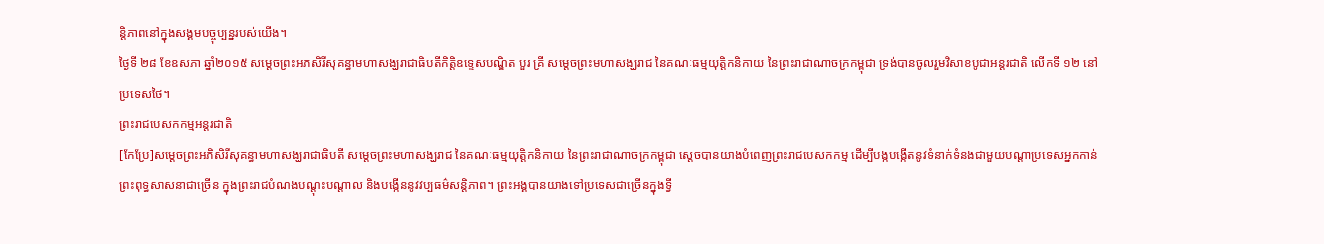ន្តិភាពនៅក្នុងសង្គមបច្ចុប្បន្នរបស់យើង។
ថ្ងៃទី ២៨ ខែឧសភា ឆ្នាំ២០១៥ សម្តេចព្រះអភសិរីសុគន្ធាមហាសង្ឃរាជាធិបតីកិត្តិឧទ្ទេសបណ្ឌិត បួរ គ្រី សម្តេចព្រះមហាសង្ឃរាជ នៃគណៈធម្មយុត្តិកនិកាយ នៃព្រះរាជាណាចក្រកម្ពុជា ទ្រង់បានចូលរួមវិសាខបូជាអន្តរជាតិ លើកទី ១២ នៅប្រទេសថៃ។
ព្រះរាជបេសកកម្មអន្តរជាតិ
[កែប្រែ]សម្តេចព្រះអភិសិរីសុគន្ធាមហាសង្ឃរាជាធិបតី សម្តេចព្រះមហាសង្ឃរាជ នៃគណៈធម្មយុត្តិកនិកាយ នៃព្រះរាជាណាចក្រកម្ពុជា ស្តេចបានយាងបំពេញព្រះរាជបេសកកម្ម ដើម្បីបង្កបង្កើតនូវទំនាក់ទំនងជាមួយបណ្តាប្រទេសអ្នកកាន់ព្រះពុទ្ធសាសនាជាច្រើន ក្នុងព្រះរាជបំណងបណ្តុះបណ្តាល និងបង្កើននូវវប្បធម៌សន្តិភាព។ ព្រះអង្គបានយាងទៅប្រទេសជាច្រើនក្នុងទ្វី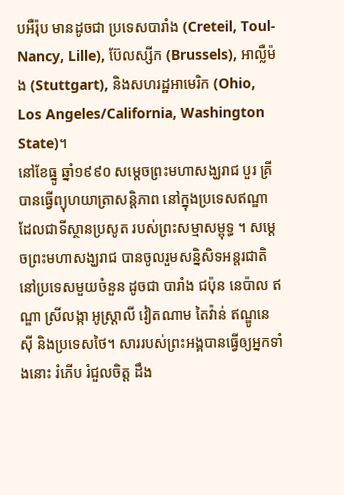បអឺរ៉ុប មានដូចជា ប្រទេសបារាំង (Creteil, Toul-Nancy, Lille), ប៊ែលស្សីក (Brussels), អាល្លឺម៉ង (Stuttgart), និងសហរដ្ឋអាមេរិក (Ohio, Los Angeles/California, Washington State)។
នៅខែធ្នូ ឆ្នាំ១៩៩០ សម្តេចព្រះមហាសង្ឃរាជ បួរ គ្រី បានធ្វើព្យុហយាត្រាសន្តិភាព នៅក្នុងប្រទេសឥណ្ឌា ដែលជាទីស្ថានប្រសូត របស់ព្រះសម្មាសម្ពុទ្ធ ។ សម្តេចព្រះមហាសង្ឃរាជ បានចូលរួមសន្និសិទអន្តរជាតិ នៅប្រទេសមួយចំនួន ដូចជា បារាំង ជប៉ុន នេប៉ាល ឥណ្ឌា ស្រីលង្កា អូស្ត្រាលី វៀតណាម តៃវ៉ាន់ ឥណ្ឌូនេស៊ី និងប្រទេសថៃ។ សាររបស់ព្រះអង្គបានធ្វើឲ្យអ្នកទាំងនោះ រំភើប រំជួលចិត្ត ដឹង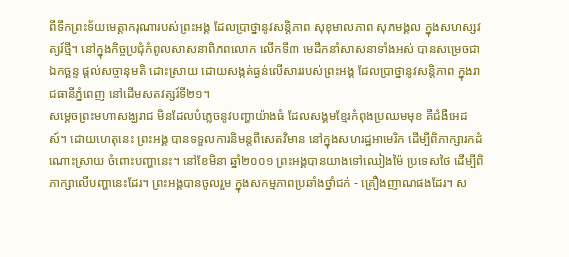ពីទឹកព្រះទ័យមេត្តាករុណារបស់ព្រះអង្គ ដែលប្រាថ្នានូវសន្តិភាព សុខុមាលភាព សុភមង្គល ក្នុងសហស្សវត្យរ៍ថ្មី។ នៅក្នុងកិច្ចប្រជុំកំពូលសាសនាពិភពលោក លើកទី៣ មេដឹកនាំសាសនាទាំងអស់ បានសម្រេចជាឯកច្ឆន្ទ ផ្តល់សច្ចានុមតិ ដោះស្រាយ ដោយសង្កត់ធ្ងន់លើសាររបស់ព្រះអង្គ ដែលប្រាថ្នានូវសន្តិភាព ក្នុងរាជធានីភ្នំពេញ នៅដើមសតវត្សរ៍ទី២១។
សម្តេចព្រះមហាសង្ឃរាជ មិនដែលបំភ្លេចនូវបញ្ហាយ៉ាងធំ ដែលសង្គមខ្មែរកំពុងប្រឈមមុខ គឺជំងឺអេដស៍។ ដោយហេតុនេះ ព្រះអង្គ បានទទួលការនិមន្តពីសេតវិមាន នៅក្នុងសហរដ្ឋអាមេរិក ដើម្បីពិភាក្សារកដំណោះស្រាយ ចំពោះបញ្ហានេះ។ នៅខែមិនា ឆ្នាំ២០០១ ព្រះអង្គបានយាងទៅឈៀងម៉ៃ ប្រទេសថៃ ដើម្បីពិភាក្សាលើបញ្ហានេះដែរ។ ព្រះអង្គបានចូលរួម ក្នុងសកម្មភាពប្រឆាំងថ្នាំជក់ - គ្រឿងញាណផងដែរ។ ស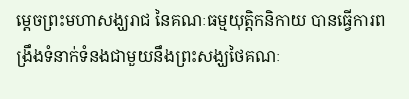ម្តេចព្រះមហាសង្ឃរាជ នៃគណៈធម្មយុត្តិកនិកាយ បានធ្វើការពង្រឹងទំនាក់ទំនងជាមួយនឹងព្រះសង្ឃថៃគណៈ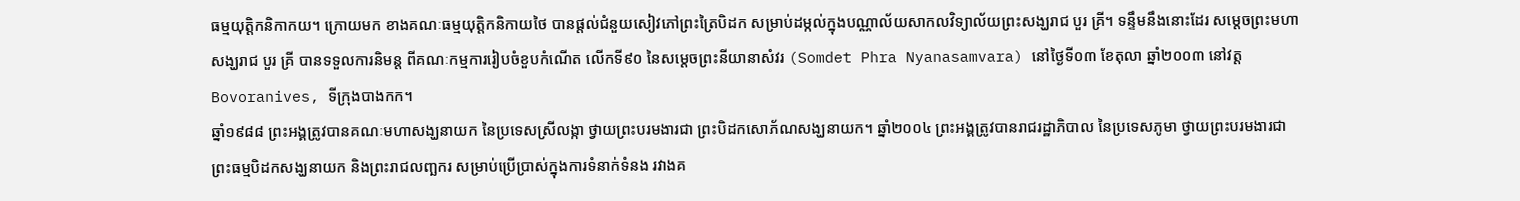ធម្មយុត្តិកនិកាកយ។ ក្រោយមក ខាងគណៈធម្មយុត្តិកនិកាយថៃ បានផ្តល់ជំនួយសៀវភៅព្រះត្រៃបិដក សម្រាប់ដម្កល់ក្នុងបណ្ណាល័យសាកលវិទ្យាល័យព្រះសង្ឃរាជ បួរ គ្រី។ ទន្ទឹមនឹងនោះដែរ សម្តេចព្រះមហាសង្ឃរាជ បួរ គ្រី បានទទួលការនិមន្ត ពីគណៈកម្មការរៀបចំខួបកំណើត លើកទី៩០ នៃសម្តេចព្រះនីយានាសំវរ (Somdet Phra Nyanasamvara) នៅថ្ងៃទី០៣ ខែតុលា ឆ្នាំ២០០៣ នៅវត្តBovoranives, ទីក្រុងបាងកក។
ឆ្នាំ១៩៨៨ ព្រះអង្គត្រូវបានគណៈមហាសង្ឃនាយក នៃប្រទេសស្រីលង្កា ថ្វាយព្រះបរមងារជា ព្រះបិដកសោភ័ណសង្ឃនាយក។ ឆ្នាំ២០០៤ ព្រះអង្គត្រូវបានរាជរដ្ឋាភិបាល នៃប្រទេសភូមា ថ្វាយព្រះបរមងារជា ព្រះធម្មបិដកសង្ឃនាយក និងព្រះរាជលញ្ឆករ សម្រាប់ប្រើប្រាស់ក្នុងការទំនាក់ទំនង រវាងគ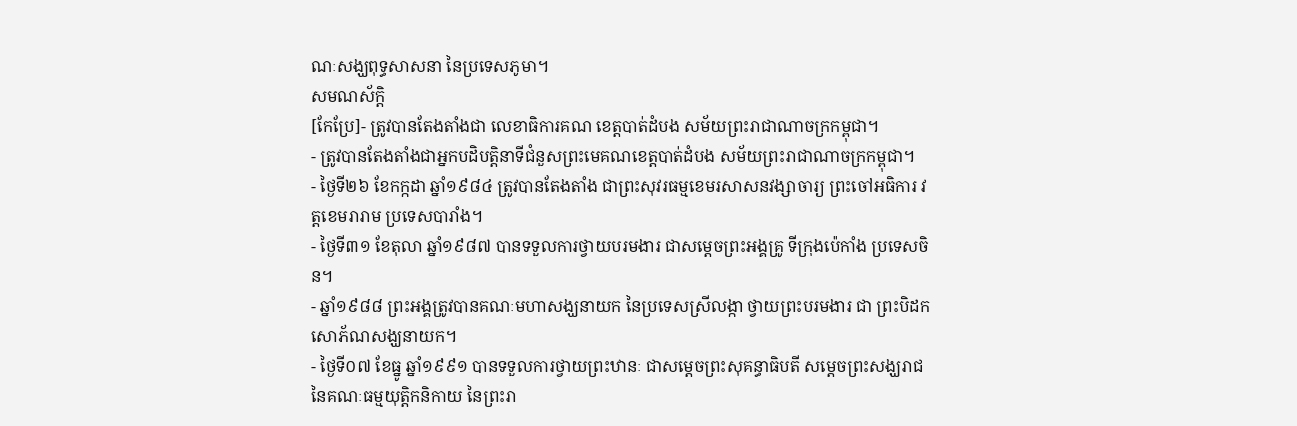ណៈសង្ឃពុទ្ធសាសនា នៃប្រទេសភូមា។
សមណស័ក្តិ
[កែប្រែ]- ត្រូវបានតែងតាំងជា លេខាធិការគណ ខេត្តបាត់ដំបង សម័យព្រះរាជាណាចក្រកម្ពុជា។
- ត្រូវបានតែងតាំងជាអ្នកបដិបត្តិនាទីជំនួសព្រះមេគណខេត្តបាត់ដំបង សម័យព្រះរាជាណាចក្រកម្ពុជា។
- ថ្ងៃទី២៦ ខែកក្កដា ឆ្នាំ១៩៨៤ ត្រូវបានតែងតាំង ជាព្រះសុវរធម្មខេមរសាសនវង្សាចារ្យ ព្រះចៅអធិការ វត្តខេមរារាម ប្រទេសបារាំង។
- ថ្ងៃទី៣១ ខែតុលា ឆ្នាំ១៩៨៧ បានទទួលការថ្វាយបរមងារ ជាសម្តេចព្រះអង្គគ្រូ ទីក្រុងប៉េកាំង ប្រទេសចិន។
- ឆ្នាំ១៩៨៨ ព្រះអង្គត្រូវបានគណៈមហាសង្ឃនាយក នៃប្រទេសស្រីលង្កា ថ្វាយព្រះបរមងារ ជា ព្រះបិដកសោភ័ណសង្ឃនាយក។
- ថ្ងៃទី០៧ ខែធ្នូ ឆ្នាំ១៩៩១ បានទទួលការថ្វាយព្រះឋានៈ ជាសម្តេចព្រះសុគន្ធាធិបតី សម្តេចព្រះសង្ឃរាជ នៃគណៈធម្មយុត្តិកនិកាយ នៃព្រះរា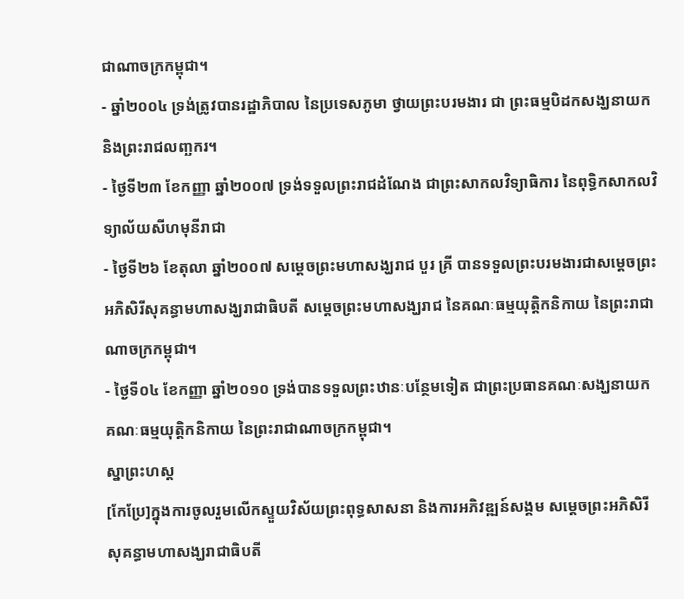ជាណាចក្រកម្ពុជា។
- ឆ្នាំ២០០៤ ទ្រង់ត្រូវបានរដ្ឋាភិបាល នៃប្រទេសភូមា ថ្វាយព្រះបរមងារ ជា ព្រះធម្មបិដកសង្ឃនាយក និងព្រះរាជលញ្ឆករ។
- ថ្ងៃទី២៣ ខែកញ្ញា ឆ្នាំ២០០៧ ទ្រង់ទទួលព្រះរាជដំណែង ជាព្រះសាកលវិទ្យាធិការ នៃពុទ្ធិកសាកលវិទ្យាល័យសីហមុនីរាជា
- ថ្ងៃទី២៦ ខែតុលា ឆ្នាំ២០០៧ សម្តេចព្រះមហាសង្ឃរាជ បួរ គ្រី បានទទួលព្រះបរមងារជាសម្តេចព្រះអភិសិរីសុគន្ធាមហាសង្ឃរាជាធិបតី សម្តេចព្រះមហាសង្ឃរាជ នៃគណៈធម្មយុត្តិកនិកាយ នៃព្រះរាជាណាចក្រកម្ពុជា។
- ថ្ងៃទី០៤ ខែកញ្ញា ឆ្នាំ២០១០ ទ្រង់បានទទួលព្រះឋានៈបន្ថែមទៀត ជាព្រះប្រធានគណៈសង្ឃនាយក គណៈធម្មយុត្តិកនិកាយ នៃព្រះរាជាណាចក្រកម្ពុជា។
ស្នាព្រះហស្ត
[កែប្រែ]ក្នុងការចូលរួមលើកស្ទួយវិស័យព្រះពុទ្ធសាសនា និងការអភិវឌ្ឍន៍សង្គម សម្តេចព្រះអភិសិរីសុគន្ធាមហាសង្ឃរាជាធិបតី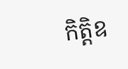កិត្តិឧ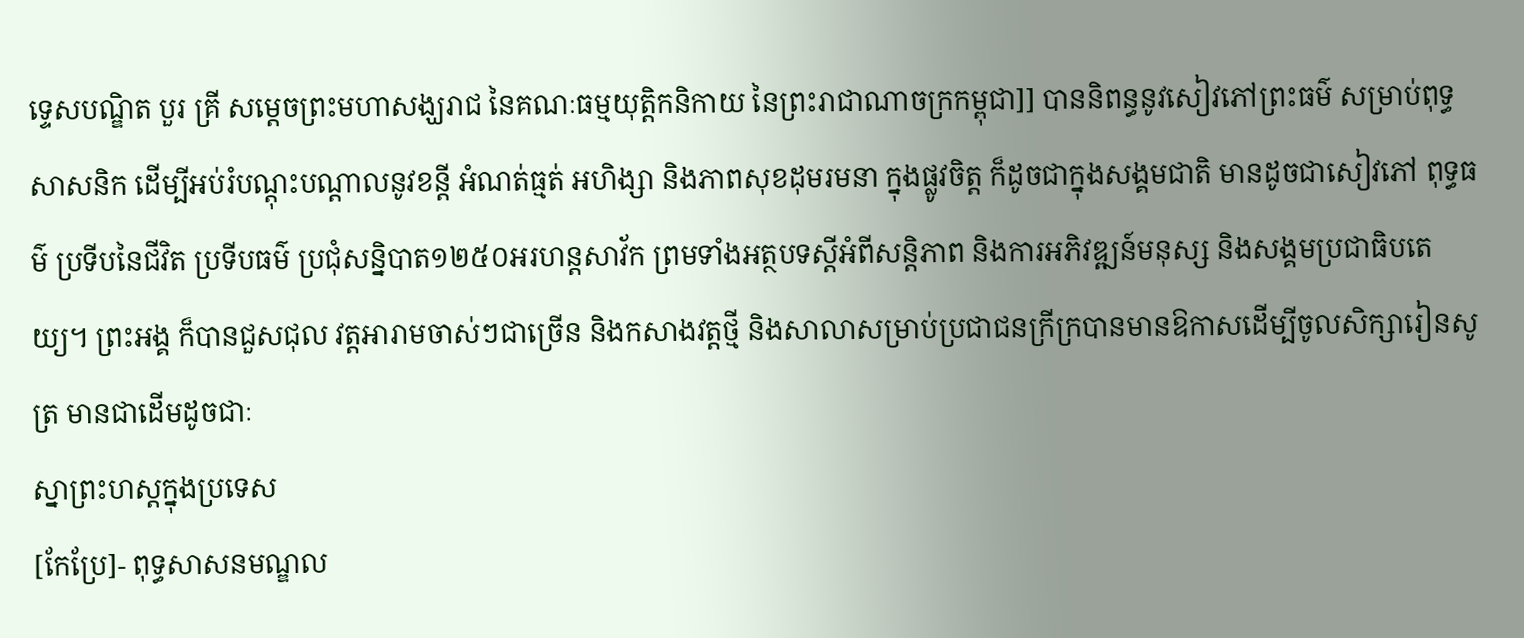ទ្ទេសបណ្ឌិត បួរ គ្រី សម្តេចព្រះមហាសង្ឃរាជ នៃគណៈធម្មយុត្តិកនិកាយ នៃព្រះរាជាណាចក្រកម្ពុជា]] បាននិពន្ធនូវសៀវភៅព្រះធម៌ សម្រាប់ពុទ្ធសាសនិក ដើម្បីអប់រំបណ្តុះបណ្តាលនូវខន្តី អំណត់ធ្មត់ អហិង្សា និងភាពសុខដុមរមនា ក្នុងផ្លូវចិត្ត ក៏ដូចជាក្នុងសង្គមជាតិ មានដូចជាសៀវភៅ ពុទ្ធធម៌ ប្រទីបនៃជីវិត ប្រទីបធម៌ ប្រជុំសន្និបាត១២៥០អរហន្តសាវ័ក ព្រមទាំងអត្ថបទស្តីអំពីសន្តិភាព និងការអភិវឌ្ឍន៍មនុស្ស និងសង្គមប្រជាធិបតេយ្យ។ ព្រះអង្គ ក៏បានជួសជុល វត្តអារាមចាស់ៗជាច្រើន និងកសាងវត្តថ្មី និងសាលាសម្រាប់ប្រជាជនក្រីក្របានមានឱកាសដើម្បីចូលសិក្សារៀនសូត្រ មានជាដើមដូចជាៈ
ស្នាព្រះហស្តក្នុងប្រទេស
[កែប្រែ]- ពុទ្ធសាសនមណ្ឌល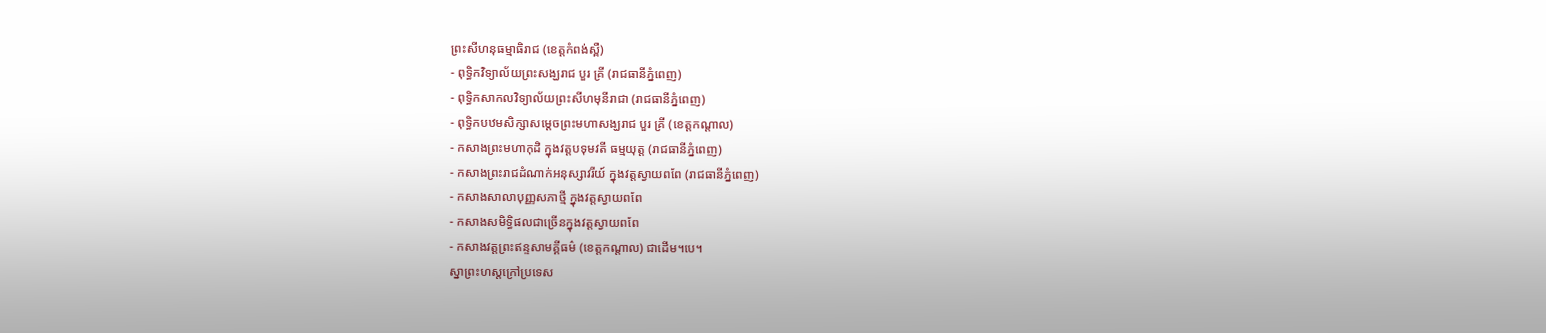ព្រះសីហនុធម្មាធិរាជ (ខេត្តកំពង់ស្ពឺ)
- ពុទ្ធិកវិទ្យាល័យព្រះសង្ឃរាជ បួរ គ្រី (រាជធានីភ្នំពេញ)
- ពុទ្ធិកសាកលវិទ្យាល័យព្រះសីហមុនីរាជា (រាជធានីភ្នំពេញ)
- ពុទ្ធិកបឋមសិក្សាសម្តេចព្រះមហាសង្ឃរាជ បួរ គ្រី (ខេត្តកណ្តាល)
- កសាងព្រះមហាកុដិ ក្នុងវត្តបទុមវតី ធម្មយុត្ត (រាជធានីភ្នំពេញ)
- កសាងព្រះរាជដំណាក់អនុស្សាវរីយ៍ ក្នុងវត្តស្វាយពពែ (រាជធានីភ្នំពេញ)
- កសាងសាលាបុញ្ញសភាថ្មី ក្នុងវត្តស្វាយពពែ
- កសាងសមិទ្ធិផលជាច្រើនក្នុងវត្តស្វាយពពែ
- កសាងវត្តព្រះឥន្ទសាមគ្គីធម៌ (ខេត្តកណ្តាល) ជាដើម។បេ។
ស្នាព្រះហស្តក្រៅប្រទេស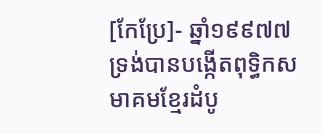[កែប្រែ]- ឆ្នាំ១៩៩៧៧ ទ្រង់បានបង្កើតពុទ្ធិកសមាគមខ្មែរដំបូ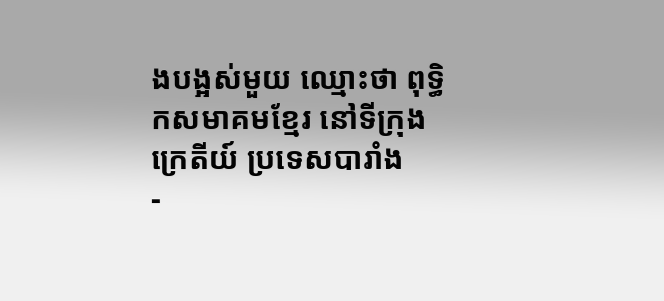ងបង្អស់មួយ ឈ្មោះថា ពុទ្ធិកសមាគមខ្មែរ នៅទីក្រុងក្រេតីយ៍ ប្រទេសបារាំង
-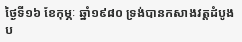ថ្ងៃទី១៦ ខែកុម្ភៈ ឆ្នាំ១៩៨០ ទ្រង់បានកសាងវត្តដំបូងប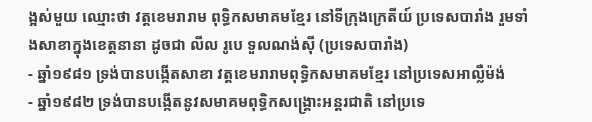ង្អស់មួយ ឈ្មោះថា វត្តខេមរារាម ពុទ្ធិកសមាគមខ្មែរ នៅទីក្រុងក្រេតីយ៍ ប្រទេសបារាំង រួមទាំងសាខាក្នុងខេត្តនានា ដូចជា លីល រូបេ ទួលណង់ស៊ី (ប្រទេសបារាំង)
- ឆ្នាំ១៩៨១ ទ្រង់បានបង្កើតសាខា វត្តខេមរារាមពុទ្ធិកសមាគមខ្មែរ នៅប្រទេសអាល្លឺម៉ង់
- ឆ្នាំ១៩៨២ ទ្រង់បានបង្កើតនូវសមាគមពុទ្ធិកសង្គ្រោះអន្តរជាតិ នៅប្រទេ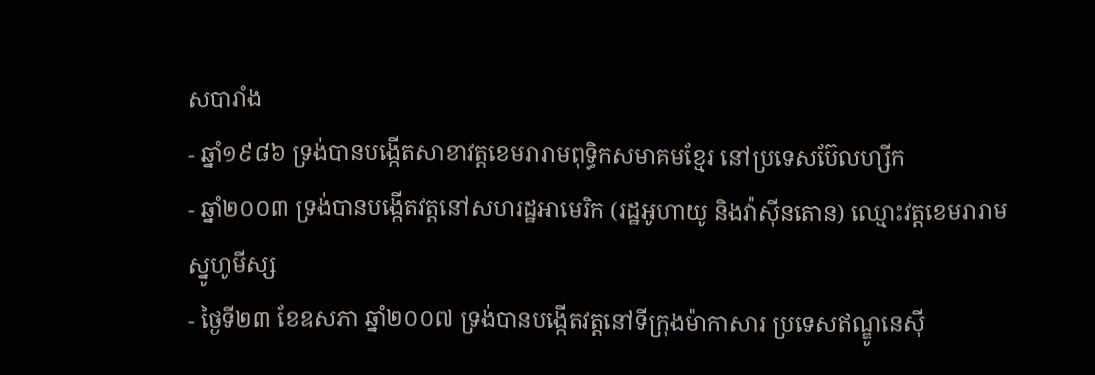សបារាំង
- ឆ្នាំ១៩៨៦ ទ្រង់បានបង្កើតសាខាវត្តខេមរារាមពុទ្ធិកសមាគមខ្មែរ នៅប្រទេសប៊ែលហ្សីក
- ឆ្នាំ២០០៣ ទ្រង់បានបង្កើតវត្តនៅសហរដ្ឋអាមេរិក (រដ្ឋអូហាយូ និងវ៉ាស៊ីនតោន) ឈ្មោះវត្តខេមរារាម ស្នូហូមីស្ស
- ថ្ងៃទី២៣ ខែឧសភា ឆ្នាំ២០០៧ ទ្រង់បានបង្កើតវត្តនៅទីក្រុងម៉ាកាសារ ប្រទេសឥណ្ឌូនេស៊ី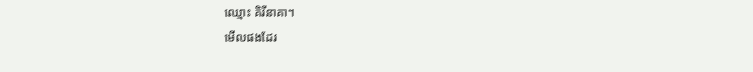ឈ្មោះ គិរីនាគា។
មើលផងដែរ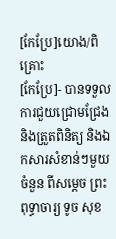[កែប្រែ]យោង/ពិគ្រោះ
[កែប្រែ]- បានទទួលការជួយជ្រោមជ្រែង និងត្រួតពិនិត្យ និងឯកសារសំខាន់ៗមួយចំនួន ពីសម្តេច ព្រះពុទ្ធាចារ្យ ទូច សុខ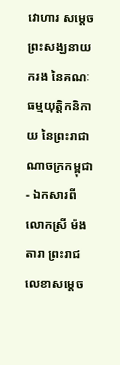វោហារ សម្តេចព្រះសង្ឃនាយករង នៃគណៈធម្មយុត្តិកនិកាយ នៃព្រះរាជាណាចក្រកម្ពុជា
- ឯកសារពី លោកស្រី ម៉ង តារា ព្រះរាជលេខាសម្តេច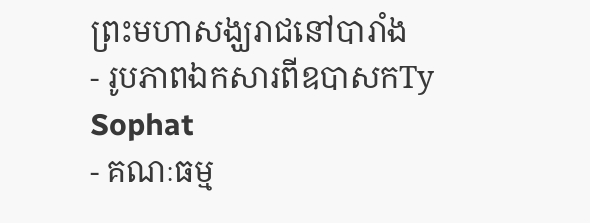ព្រះមហាសង្ឃរាជនៅបារាំង
- រូបភាពឯកសារពីឧបាសកTy Sophat
- គណៈធម្ម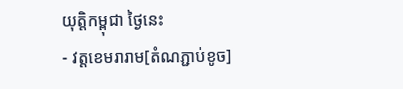យុត្តិកម្ពុជា ថ្ងៃនេះ
- វត្តខេមរារាម[តំណភ្ជាប់ខូច]